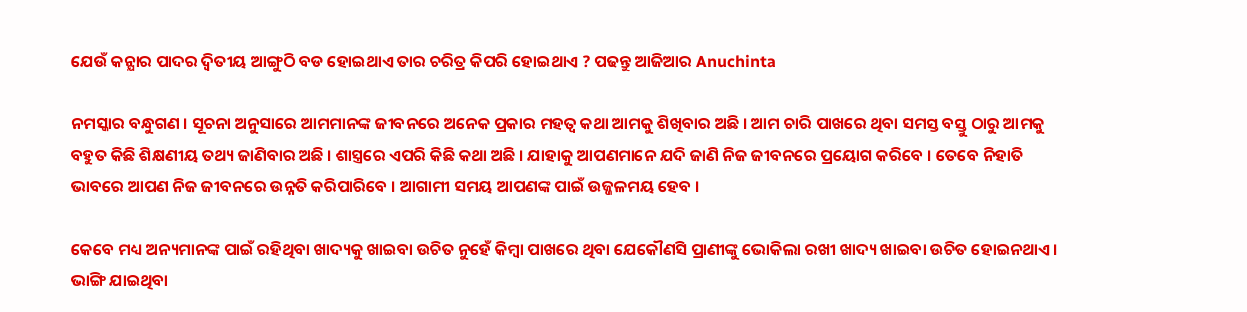ଯେଉଁ କନ୍ଯାର ପାଦର ଦ୍ଵିତୀୟ ଆଙ୍ଗୁଠି ବଡ ହୋଇଥାଏ ତାର ଚରିତ୍ର କିପରି ହୋଇଥାଏ ? ପଢନ୍ତୁ ଆଜିଆର Anuchinta

ନମସ୍କାର ବନ୍ଧୁଗଣ । ସୂଚନା ଅନୁସାରେ ଆମମାନଙ୍କ ଜୀବନରେ ଅନେକ ପ୍ରକାର ମହତ୍ଵ କଥା ଆମକୁ ଶିଖିବାର ଅଛି । ଆମ ଚାରି ପାଖରେ ଥିବା ସମସ୍ତ ବସ୍ତୁ ଠାରୁ ଆମକୁ ବହୁତ କିଛି ଶିକ୍ଷଣୀୟ ତଥ୍ୟ ଜାଣିବାର ଅଛି । ଶାସ୍ତ୍ରରେ ଏପରି କିଛି କଥା ଅଛି । ଯାହାକୁ ଆପଣମାନେ ଯଦି ଜାଣି ନିଜ ଜୀବନରେ ପ୍ରୟୋଗ କରିବେ । ତେବେ ନିହାତି ଭାବରେ ଆପଣ ନିଜ ଜୀବନରେ ଉନ୍ନତି କରିପାରିବେ । ଆଗାମୀ ସମୟ ଆପଣଙ୍କ ପାଇଁ ଉଜ୍ଜଳମୟ ହେବ ।

କେବେ ମଧ୍ୟ ଅନ୍ୟମାନଙ୍କ ପାଇଁ ରହିଥିବା ଖାଦ୍ୟକୁ ଖାଇବା ଉଚିତ ନୁହେଁ କିମ୍ବା ପାଖରେ ଥିବା ଯେକୌଣସି ପ୍ରାଣୀଙ୍କୁ ଭୋକିଲା ରଖୀ ଖାଦ୍ୟ ଖାଇବା ଉଚିତ ହୋଇନଥାଏ । ଭାଙ୍ଗି ଯାଇଥିବା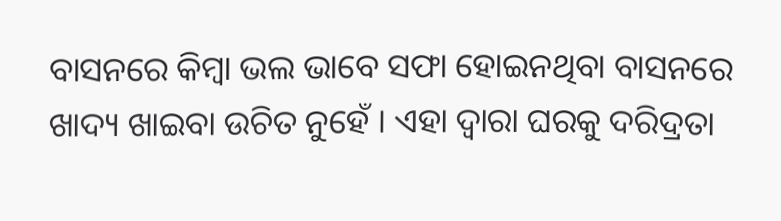ବାସନରେ କିମ୍ବା ଭଲ ଭାବେ ସଫା ହୋଇନଥିବା ବାସନରେ ଖାଦ୍ୟ ଖାଇବା ଉଚିତ ନୁହେଁ । ଏହା ଦ୍ଵାରା ଘରକୁ ଦରିଦ୍ରତା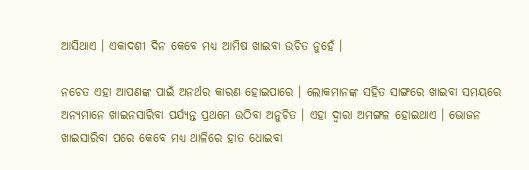ଆସିଥାଏ । ଏକାଦଶୀ ଦିନ କେବେ ମଧ୍ୟ ଆମିଷ ଖାଇବା ଉଚିତ ନୁହେଁ ।

ନଚେତ ଏହା ଆପଣଙ୍କ ପାଇଁ ଅନର୍ଥର କାରଣ ହୋଇପାରେ । ଲୋକମାନଙ୍କ ସହିତ ସାଙ୍ଗରେ ଖାଇବା ସମୟରେ ଅନ୍ୟମାନେ ଖାଇନସାରିବା ପର୍ଯ୍ୟନ୍ତ ପ୍ରଥମେ ଉଠିବା ଅନୁଚିତ । ଏହା ଦ୍ଵାରା ଅମଙ୍ଗଳ ହୋଇଥାଏ । ଭୋଜନ ଖାଇସାରିବା ପରେ କେବେ ମଧ୍ୟ ଥାଳିରେ ହାତ ଧୋଇବା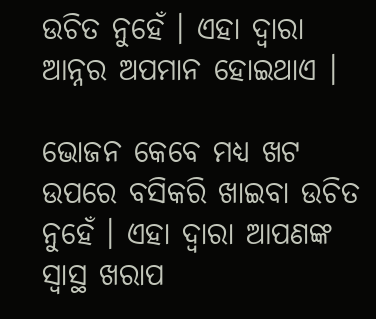ଉଚିତ ନୁହେଁ । ଏହା ଦ୍ଵାରା ଆନ୍ନର ଅପମାନ ହୋଇଥାଏ ।

ଭୋଜନ କେବେ ମଧ୍ୟ ଖଟ ଉପରେ ବସିକରି ଖାଇବା ଉଚିତ ନୁହେଁ । ଏହା ଦ୍ଵାରା ଆପଣଙ୍କ ସ୍ଵାସ୍ଥ ଖରାପ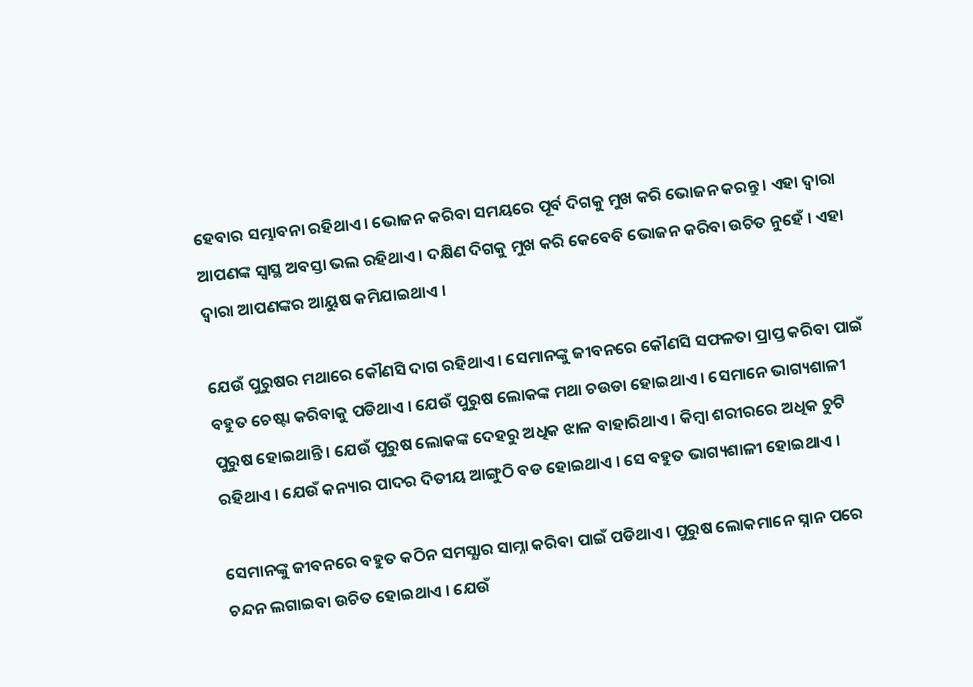ହେବାର ସମ୍ଭାବନା ରହିଥାଏ । ଭୋଜନ କରିବା ସମୟରେ ପୂର୍ବ ଦିଗକୁ ମୁଖ କରି ଭୋଜନ କରନ୍ତୁ । ଏହା ଦ୍ଵାରା ଆପଣଙ୍କ ସ୍ଵାସ୍ଥ ଅବସ୍ତା ଭଲ ରହିଥାଏ । ଦକ୍ଷିଣ ଦିଗକୁ ମୁଖ କରି କେବେବି ଭୋଜନ କରିବା ଉଚିତ ନୁହେଁ । ଏହା ଦ୍ଵାରା ଆପଣଙ୍କର ଆୟୁଷ କମିଯାଇଥାଏ ।

ଯେଉଁ ପୁରୁଷର ମଥାରେ କୌଣସି ଦାଗ ରହିଥାଏ । ସେମାନଙ୍କୁ ଜୀବନରେ କୌଣସି ସଫଳତା ପ୍ରାପ୍ତ କରିବା ପାଇଁ ବହୁତ ଚେଷ୍ଟା କରିବାକୁ ପଡିଥାଏ । ଯେଉଁ ପୁରୁଷ ଲୋକଙ୍କ ମଥା ଚଉଡା ହୋଇଥାଏ । ସେମାନେ ଭାଗ୍ୟଶାଳୀ ପୁରୁଷ ହୋଇଥାନ୍ତି । ଯେଉଁ ପୁରୁଷ ଲୋକଙ୍କ ଦେହରୁ ଅଧିକ ଝାଳ ବାହାରିଥାଏ । କିମ୍ବା ଶରୀରରେ ଅଧିକ ଚୁଟି ରହିଥାଏ । ଯେଉଁ କନ୍ୟାର ପାଦର ଦିତୀୟ ଆଙ୍ଗୁଠି ବଡ ହୋଇଥାଏ । ସେ ବହୁତ ଭାଗ୍ୟଶାଳୀ ହୋଇଥାଏ ।

ସେମାନଙ୍କୁ ଜୀବନରେ ବହୁତ କଠିନ ସମସ୍ଯାର ସାମ୍ନା କରିବା ପାଇଁ ପଡିଥାଏ । ପୁରୁଷ ଲୋକମାନେ ସ୍ନାନ ପରେ ଚନ୍ଦନ ଲଗାଇବା ଉଚିତ ହୋଇଥାଏ । ଯେଉଁ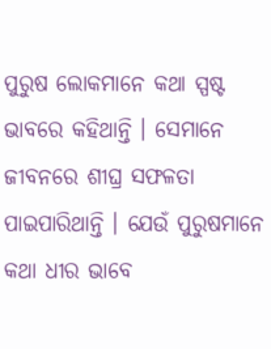ପୁରୁଷ ଲୋକମାନେ କଥା ସ୍ପଷ୍ଟ ଭାବରେ କହିଥାନ୍ତି । ସେମାନେ ଜୀବନରେ ଶୀଘ୍ର ସଫଳତା ପାଇପାରିଥାନ୍ତି । ଯେଉଁ ପୁରୁଷମାନେ କଥା ଧୀର ଭାବେ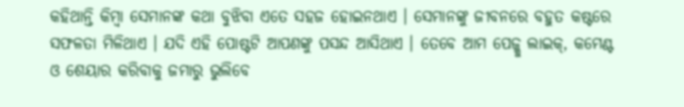କହିଥାନ୍ତି କିମ୍ବା ସେମାନଙ୍କ କଥା ବୁଝିବା ଏତେ ସହଜ ହୋଇନଥାଏ । ସେମାନଙ୍କୁ ଜୀବନରେ ବହୁତ କଷ୍ଟରେ ସଫଳତା ମିଳିଥାଏ । ଯଦି ଏହି ପୋଷ୍ଟଟି ଆପଣଙ୍କୁ ପସନ୍ଦ ଆସିଥାଏ । ତେବେ ଆମ ପେଜ୍କୁ ଲାଇକ୍, କମେଣ୍ଟ ଓ ଶେୟାର କରିବାକୁ ଜମାରୁ ଭୁଲିବେ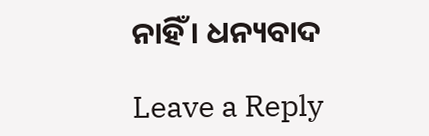ନାହିଁ । ଧନ୍ୟବାଦ

Leave a Reply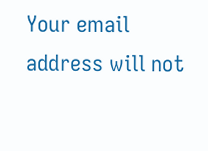Your email address will not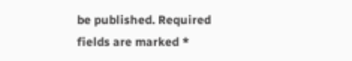be published. Required fields are marked *